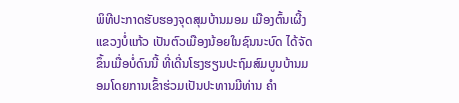ພິທີປະກາດຮັບຮອງຈຸດສຸມບ້ານມອມ ເມືອງຕົ້ນເຜີ້ງແຂວງບໍ່ແກ້ວ ເປັນຕົວເມືອງນ້ອຍໃນຊົນນະບົດ ໄດ້ຈັດຂຶ້ນເມື່ອບໍ່ດົນນີ້ ທີ່ເດີ່ນໂຮງຮຽນປະຖົມສົມບູນບ້ານມອມໂດຍການເຂົ້າຮ່ວມເປັນປະທານມີທ່ານ ຄຳ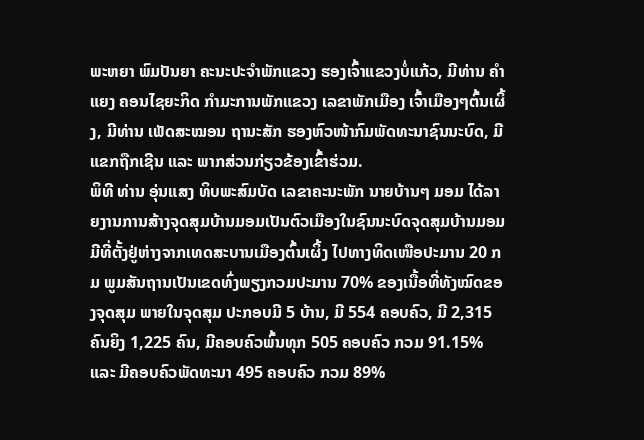ພະຫຍາ ພົມປັນຍາ ຄະນະປະຈຳພັກແຂວງ ຮອງເຈົ້າແຂວງບໍ່ແກ້ວ, ມີທ່ານ ຄຳແຍງ ຄອນໄຊຍະກິດ ກຳມະການພັກແຂວງ ເລຂາພັກເມືອງ ເຈົ້າເມືອງໆຕົ້ນເຜິ້ງ, ມີທ່ານ ເພັດສະໝອນ ຖານະສັກ ຮອງຫົວໜ້າກົມພັດທະນາຊົນນະບົດ, ມີແຂກຖືກເຊີນ ແລະ ພາກສ່ວນກ່ຽວຂ້ອງເຂົ້າຮ່ວມ.
ພິທີ ທ່ານ ອຸ່ນແສງ ທິບພະສົມບັດ ເລຂາຄະນະພັກ ນາຍບ້ານໆ ມອມ ໄດ້ລາຍງານການສ້າງຈຸດສຸມບ້ານມອມເປັນຕົວເມືອງໃນຊົນນະບົດຈຸດສຸມບ້ານມອມ ມີທີ່ຕັ້ງຢູ່ຫ່າງຈາກເທດສະບານເມືອງຕົ້ນເຜິ້ງ ໄປທາງທິດເໜືອປະມານ 20 ກມ ພູມສັນຖານເປັນເຂດທົ່ງພຽງກວມປະມານ 70% ຂອງເນື້ອທີ່ທັງໝົດຂອງຈຸດສຸມ ພາຍໃນຈຸດສຸມ ປະກອບມີ 5 ບ້ານ, ມີ 554 ຄອບຄົວ, ມີ 2,315 ຄົນຍິງ 1,225 ຄົນ, ມີຄອບຄົວພົ້ນທຸກ 505 ຄອບຄົວ ກວມ 91.15% ແລະ ມີຄອບຄົວພັດທະນາ 495 ຄອບຄົວ ກວມ 89%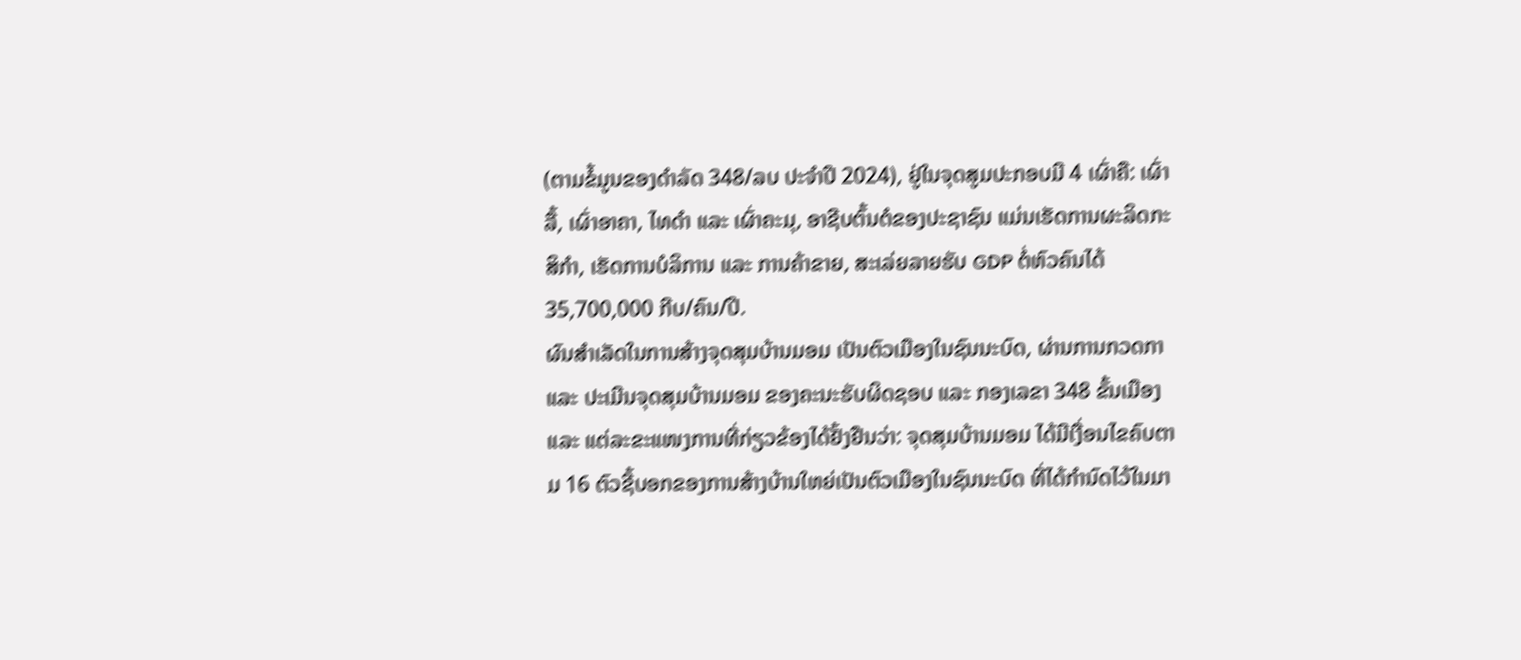(ຕາມຂໍ້ມູນຂອງດໍາລັດ 348/ລບ ປະຈຳປີ 2024), ຢູ່ໃນຈຸດສູມປະກອບມີ 4 ເຜົ່າຄື: ເຜົ່າລື້, ເຜົ່າອາຄາ, ໄທດຳ ແລະ ເຜົ່າຄະມຸ, ອາຊີບຕົ້ນຕໍຂອງປະຊາຊົນ ແມ່ນເຮັດການຜະລິດກະສິກໍາ, ເຮັດການບໍລິການ ແລະ ການຄ້າຂາຍ, ສະເລ່ຍລາຍຮັບ GDP ຕໍ່ຫົວຄົນໄດ້ 35,700,000 ກີບ/ຄົນ/ປີ.
ຜົນສໍາເລັດໃນການສ້າງຈຸດສຸມບ້ານມອມ ເປັນຕົວເມືອງໃນຊົນນະບົດ, ຜ່ານການກວດກາ ແລະ ປະເມີນຈຸດສຸມບ້ານມອມ ຂອງຄະນະຮັບຜິດຊອບ ແລະ ກອງເລຂາ 348 ຂັ້ນເມືອງ ແລະ ແຕ່ລະຂະແໜງການທີ່ກ່ຽວຂ້ອງໄດ້ຢັ້ງຢືນວ່າ: ຈຸດສຸມບ້ານມອມ ໄດ້ມີເງື່ອນໄຂຄົບຕາມ 16 ຕົວຊີ້ບອກຂອງການສ້າງບ້ານໃຫຍ່ເປັນຕົວເມືອງໃນຊົນນະບົດ ທີ່ໄດ້ກຳນົດໄວ້ໃນມາ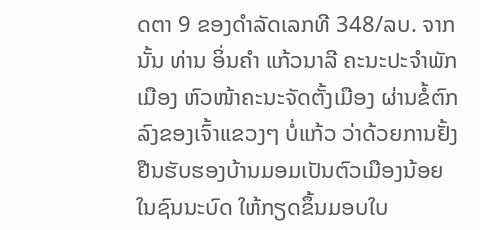ດຕາ 9 ຂອງດຳລັດເລກທີ 348/ລບ. ຈາກນັ້ນ ທ່ານ ອິ່ນຄຳ ແກ້ວນາລີ ຄະນະປະຈຳພັກເມືອງ ຫົວໜ້າຄະນະຈັດຕັ້ງເມືອງ ຜ່ານຂໍ້ຕົກລົງຂອງເຈົ້າແຂວງໆ ບໍ່ແກ້ວ ວ່າດ້ວຍການຢັ້ງຢືນຮັບຮອງບ້ານມອມເປັນຕົວເມືອງນ້ອຍໃນຊົນນະບົດ ໃຫ້ກຽດຂຶ້ນມອບໃບ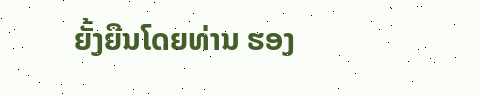ຍັ້ງຍືນໂດຍທ່ານ ຮອງ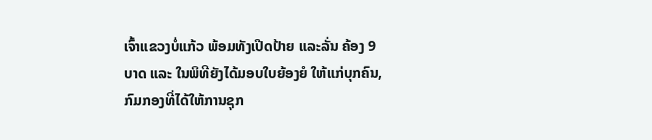ເຈົ້າແຂວງບໍ່ແກ້ວ ພ້ອມທັງເປີດປ້າຍ ແລະລັ່ນ ຄ້ອງ 9 ບາດ ແລະ ໃນພິທີຍັງໄດ້ມອບໃບຍ້ອງຍໍ ໃຫ້ແກ່ບຸກຄົນ, ກົມກອງທີ່ໄດ້ໃຫ້ການຊຸກ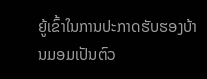ຍູ້ເຂົ້າໃນການປະກາດຮັບຮອງບ້ານມອມເປັນຕົວ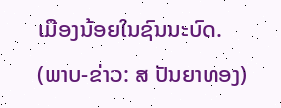ເມືອງນ້ອຍໃນຊົນນະບົດ.
(ພາບ-ຂ່າວ: ສ ປັນຍາທອງ)